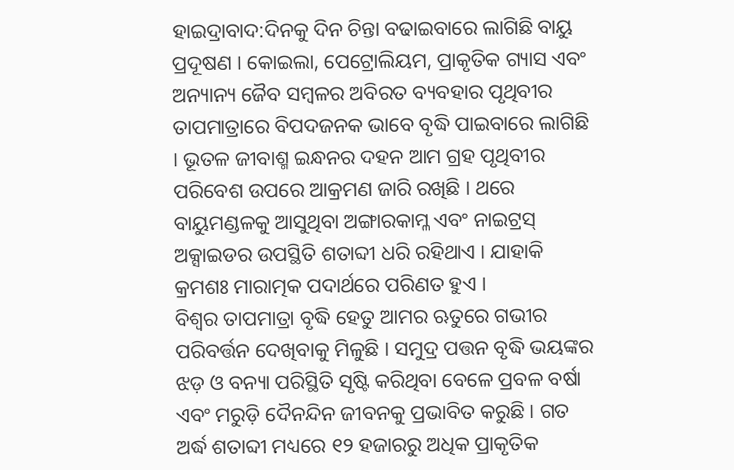ହାଇଦ୍ରାବାଦ:ଦିନକୁ ଦିନ ଚିନ୍ତା ବଢାଇବାରେ ଲାଗିଛି ବାୟୁ ପ୍ରଦୂଷଣ । କୋଇଲା, ପେଟ୍ରୋଲିୟମ, ପ୍ରାକୃତିକ ଗ୍ୟାସ ଏବଂ ଅନ୍ୟାନ୍ୟ ଜୈବ ସମ୍ବଳର ଅବିରତ ବ୍ୟବହାର ପୃଥିବୀର ତାପମାତ୍ରାରେ ବିପଦଜନକ ଭାବେ ବୃଦ୍ଧି ପାଇବାରେ ଲାଗିଛି । ଭୂତଳ ଜୀବାଶ୍ମ ଇନ୍ଧନର ଦହନ ଆମ ଗ୍ରହ ପୃଥିବୀର ପରିବେଶ ଉପରେ ଆକ୍ରମଣ ଜାରି ରଖିଛି । ଥରେ ବାୟୁମଣ୍ଡଳକୁ ଆସୁଥିବା ଅଙ୍ଗାରକାମ୍ଳ ଏବଂ ନାଇଟ୍ରସ୍ ଅକ୍ସାଇଡର ଉପସ୍ଥିତି ଶତାବ୍ଦୀ ଧରି ରହିଥାଏ । ଯାହାକି କ୍ରମଶଃ ମାରାତ୍ମକ ପଦାର୍ଥରେ ପରିଣତ ହୁଏ ।
ବିଶ୍ବର ତାପମାତ୍ରା ବୃଦ୍ଧି ହେତୁ ଆମର ଋତୁରେ ଗଭୀର ପରିବର୍ତ୍ତନ ଦେଖିବାକୁ ମିଳୁଛି । ସମୁଦ୍ର ପତ୍ତନ ବୃଦ୍ଧି ଭୟଙ୍କର ଝଡ଼ ଓ ବନ୍ୟା ପରିସ୍ଥିତି ସୃଷ୍ଟି କରିଥିବା ବେଳେ ପ୍ରବଳ ବର୍ଷା ଏବଂ ମରୁଡ଼ି ଦୈନନ୍ଦିନ ଜୀବନକୁ ପ୍ରଭାବିତ କରୁଛି । ଗତ ଅର୍ଦ୍ଧ ଶତାବ୍ଦୀ ମଧ୍ୟରେ ୧୨ ହଜାରରୁ ଅଧିକ ପ୍ରାକୃତିକ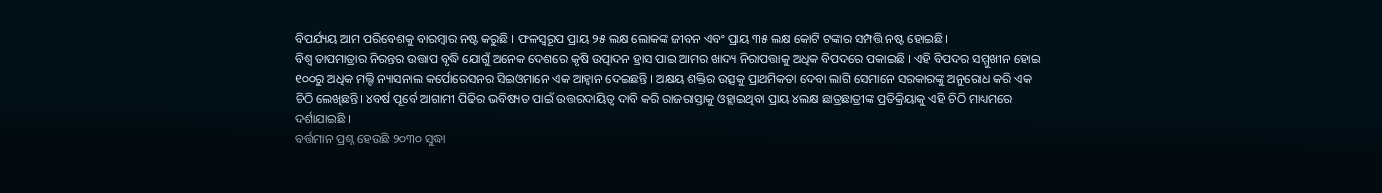ବିପର୍ଯ୍ୟୟ ଆମ ପରିବେଶକୁ ବାରମ୍ବାର ନଷ୍ଟ କରୁଛି । ଫଳସ୍ବରୂପ ପ୍ରାୟ ୨୫ ଲକ୍ଷ ଲୋକଙ୍କ ଜୀବନ ଏବଂ ପ୍ରାୟ ୩୫ ଲକ୍ଷ କୋଟି ଟଙ୍କାର ସମ୍ପତ୍ତି ନଷ୍ଟ ହୋଇଛି।
ବିଶ୍ବ ତାପମାତ୍ରାର ନିରନ୍ତର ଉତ୍ତାପ ବୃଦ୍ଧି ଯୋଗୁଁ ଅନେକ ଦେଶରେ କୃଷି ଉତ୍ପାଦନ ହ୍ରାସ ପାଇ ଆମର ଖାଦ୍ୟ ନିରାପତ୍ତାକୁ ଅଧିକ ବିପଦରେ ପକାଇଛି । ଏହି ବିପଦର ସମ୍ମୁଖୀନ ହୋଇ ୧୦୦ରୁ ଅଧିକ ମଲ୍ଟି ନ୍ୟାସନାଲ କର୍ପୋରେସନର ସିଇଓମାନେ ଏକ ଆହ୍ବାନ ଦେଇଛନ୍ତି । ଅକ୍ଷୟ ଶକ୍ତିର ଉତ୍ସକୁ ପ୍ରାଥମିକତା ଦେବା ଲାଗି ସେମାନେ ସରକାରଙ୍କୁ ଅନୁରୋଧ କରି ଏକ ଚିଠି ଲେଖିଛନ୍ତି। ୪ବର୍ଷ ପୂର୍ବେ ଆଗାମୀ ପିଢିର ଭବିଷ୍ୟତ ପାଇଁ ଉତ୍ତରଦାୟିତ୍ବ ଦାବି କରି ରାଜରାସ୍ତାକୁ ଓହ୍ଲାଇଥିବା ପ୍ରାୟ ୪ଲକ୍ଷ ଛାତ୍ରଛାତ୍ରୀଙ୍କ ପ୍ରତିକ୍ରିୟାକୁ ଏହି ଚିଠି ମାଧ୍ୟମରେ ଦର୍ଶାଯାଇଛି ।
ବର୍ତ୍ତମାନ ପ୍ରଶ୍ନ ହେଉଛି ୨୦୩୦ ସୁଦ୍ଧା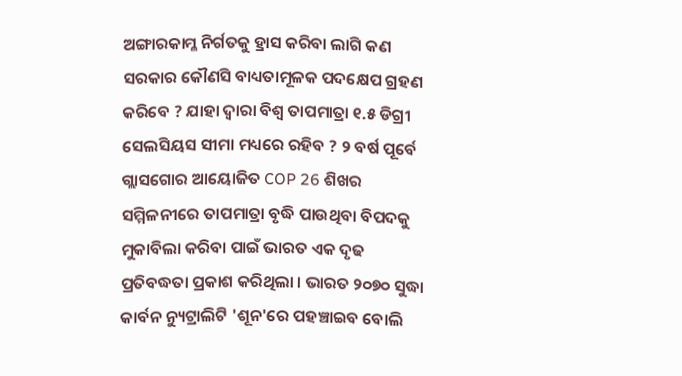ଅଙ୍ଗାରକାମ୍ଳ ନିର୍ଗତକୁ ହ୍ରାସ କରିବା ଲାଗି କଣ ସରକାର କୌଣସି ବାଧ୍ୟତାମୂଳକ ପଦକ୍ଷେପ ଗ୍ରହଣ କରିବେ ? ଯାହା ଦ୍ବାରା ବିଶ୍ବ ତାପମାତ୍ରା ୧.୫ ଡିଗ୍ରୀ ସେଲସିୟସ ସୀମା ମଧ୍ୟରେ ରହିବ ? ୨ ବର୍ଷ ପୂର୍ବେ ଗ୍ଲାସଗୋର ଆୟୋଜିତ COP 26 ଶିଖର ସମ୍ମିଳନୀରେ ତାପମାତ୍ରା ବୃଦ୍ଧି ପାଉଥିବା ବିପଦକୁ ମୁକାବିଲା କରିବା ପାଇଁ ଭାରତ ଏକ ଦୃଢ ପ୍ରତିବଦ୍ଧତା ପ୍ରକାଶ କରିଥିଲା । ଭାରତ ୨୦୭୦ ସୁଦ୍ଧା କାର୍ବନ ନ୍ୟୁଟ୍ରାଲିଟି 'ଶୂନ'ରେ ପହଞ୍ଚାଇବ ବୋଲି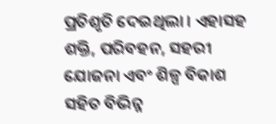ପ୍ରତିଶୃତି ଦେଇଥିଲା । ଏହାସହ ଶକ୍ତି, ପରିବହନ, ସହରୀ ଯୋଜନା ଏବଂ ଶିଳ୍ପ ବିକାଶ ସହିତ ବିଭିନ୍ନ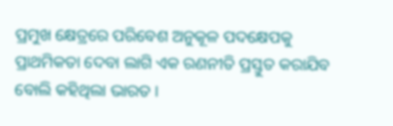ପ୍ରମୁଖ କ୍ଷେତ୍ରରେ ପରିବେଶ ଅନୁକୂଳ ପଦକ୍ଷେପକୁ ପ୍ରାଥମିକତା ଦେବା ଲାଗି ଏକ ରଣନୀତି ପ୍ରସ୍ତୁତ କରାଯିବ ବୋଲି କହିଥିଲା ଭାରତ ।